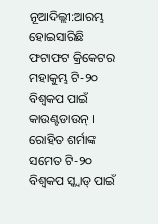ନୂଆଦିଲ୍ଲୀ:ଆରମ୍ଭ ହୋଇସାରିଛି ଫଟାଫଟ କ୍ରିକେଟର ମହାକୁମ୍ଭ ଟି-୨୦ ବିଶ୍ବକପ ପାଇଁ କାଉଣ୍ଟଡାଉନ୍ । ରୋହିତ ଶର୍ମାଙ୍କ ସମେତ ଟି-୨୦ ବିଶ୍ବକପ ସ୍କ୍ବାଡ୍ ପାଇଁ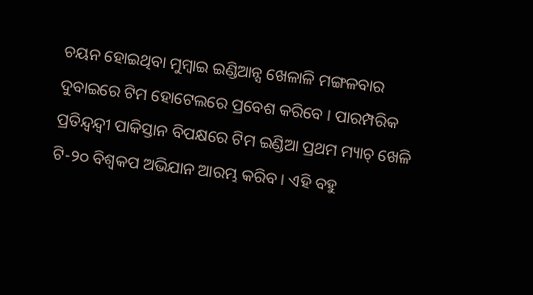ଚୟନ ହୋଇଥିବା ମୁମ୍ବାଇ ଇଣ୍ଡିଆନ୍ସ ଖେଳାଳି ମଙ୍ଗଳବାର ଦୁବାଇରେ ଟିମ ହୋଟେଲରେ ପ୍ରବେଶ କରିବେ । ପାରମ୍ପରିକ ପ୍ରତିନ୍ଦ୍ବନ୍ଦ୍ବୀ ପାକିସ୍ତାନ ବିପକ୍ଷରେ ଟିମ ଇଣ୍ଡିଆ ପ୍ରଥମ ମ୍ୟାଚ୍ ଖେଳି ଟି-୨୦ ବିଶ୍ବକପ ଅଭିଯାନ ଆରମ୍ଭ କରିବ । ଏହି ବହୁ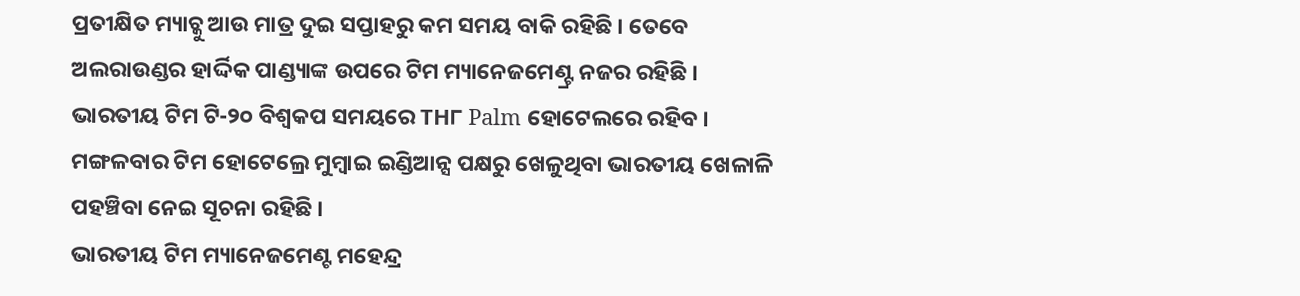ପ୍ରତୀକ୍ଷିତ ମ୍ୟାଚ୍କୁ ଆଉ ମାତ୍ର ଦୁଇ ସପ୍ତାହରୁ କମ ସମୟ ବାକି ରହିଛି । ତେବେ ଅଲରାଉଣ୍ଡର ହାର୍ଦ୍ଦିକ ପାଣ୍ଡ୍ୟାଙ୍କ ଉପରେ ଟିମ ମ୍ୟାନେଜମେଣ୍ଟ୍ର ନଜର ରହିଛି ।
ଭାରତୀୟ ଟିମ ଟି-୨୦ ବିଶ୍ବକପ ସମୟରେ TH୮ Palm ହୋଟେଲରେ ରହିବ । ମଙ୍ଗଳବାର ଟିମ ହୋଟେଲ୍ରେ ମୁମ୍ବାଇ ଇଣ୍ଡିଆନ୍ସ ପକ୍ଷରୁ ଖେଳୁଥିବା ଭାରତୀୟ ଖେଳାଳି ପହଞ୍ଚିବା ନେଇ ସୂଚନା ରହିଛି ।
ଭାରତୀୟ ଟିମ ମ୍ୟାନେଜମେଣ୍ଟ ମହେନ୍ଦ୍ର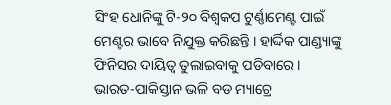ସିଂହ ଧୋନିଙ୍କୁ ଟି-୨୦ ବିଶ୍ବକପ ଟୁର୍ଣ୍ଣାମେଣ୍ଟ ପାଇଁ ମେଣ୍ଟର ଭାବେ ନିଯୁକ୍ତ କରିଛନ୍ତି । ହାର୍ଦ୍ଦିକ ପାଣ୍ଡ୍ୟାଙ୍କୁ ଫିନିସର ଦାୟିତ୍ବ ତୁଲାଇବାକୁ ପଡିବାରେ । ଭାରତ-ପାକିସ୍ତାନ ଭଳି ବଡ ମ୍ୟାଚ୍ରେ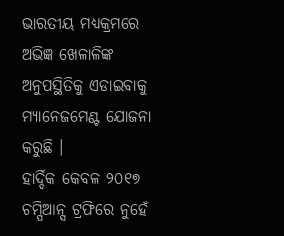ଭାରତୀୟ ମଧ୍ୟକ୍ରମରେ ଅଭିଜ୍ଞ ଖେଳାଳିଙ୍କ ଅନୁପସ୍ଥିତିକୁ ଏଡାଇବାକୁ ମ୍ୟାନେଜମେଣ୍ଟ ଯୋଜନା କରୁଛି ।
ହାର୍ଦ୍ଦିକ କେବଳ ୨୦୧୭ ଚମ୍ପିଆନ୍ସ ଟ୍ରଫିରେ ନୁହେଁ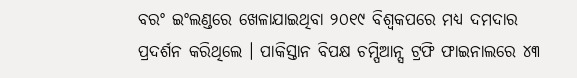ବରଂ ଇଂଲଣ୍ଡରେ ଖେଳାଯାଇଥିବା ୨୦୧୯ ବିଶ୍ବକପରେ ମଧ୍ୟ ଦମଦାର ପ୍ରଦର୍ଶନ କରିଥିଲେ । ପାକିସ୍ତାନ ବିପକ୍ଷ ଚମ୍ପିଆନ୍ସ ଟ୍ରଫି ଫାଇନାଲରେ ୪୩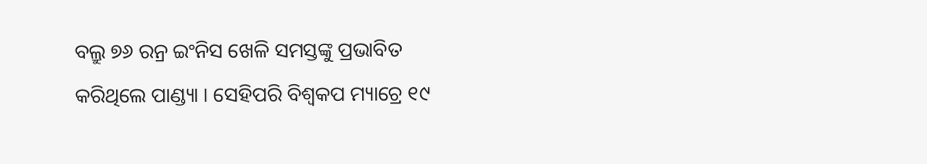ବଲ୍ରୁ ୭୬ ରନ୍ର ଇଂନିସ ଖେଳି ସମସ୍ତଙ୍କୁ ପ୍ରଭାବିତ କରିଥିଲେ ପାଣ୍ଡ୍ୟା । ସେହିପରି ବିଶ୍ବକପ ମ୍ୟାଚ୍ରେ ୧୯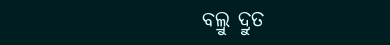ବଲ୍ରୁ ଦ୍ରୁତ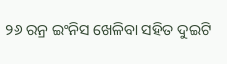୨୬ ରନ୍ର ଇଂନିସ ଖେଳିବା ସହିତ ଦୁଇଟି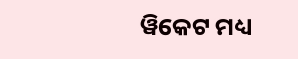ୱିକେଟ ମଧ୍ୟ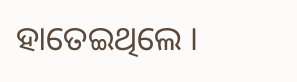ହାତେଇଥିଲେ ।